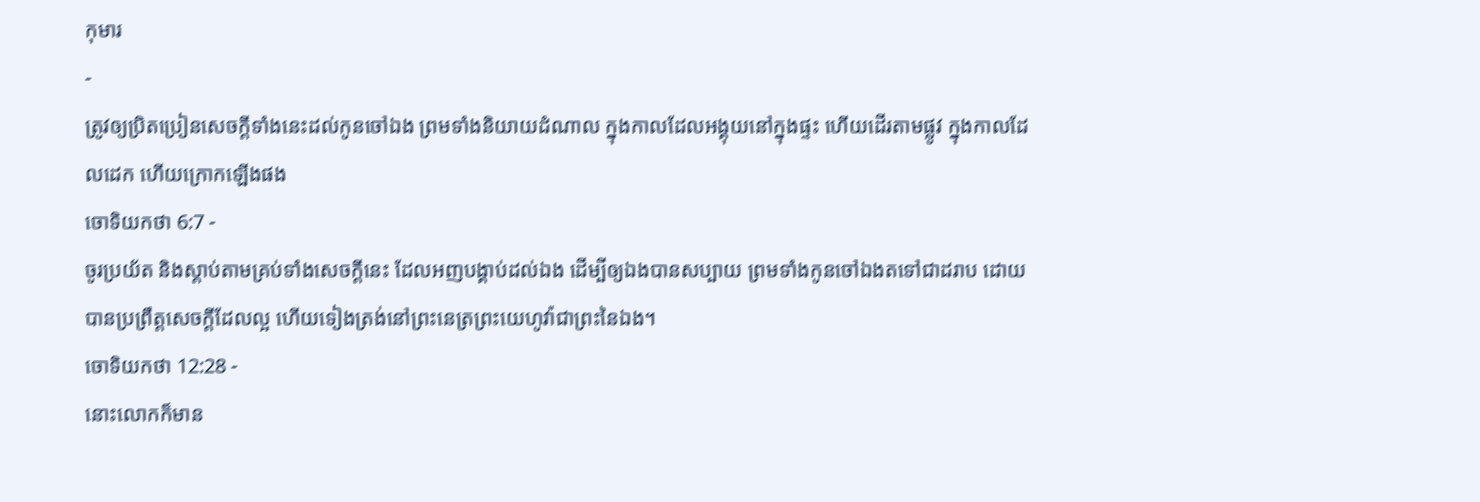កុមារ
-
ត្រូវឲ្យប្រិតប្រៀនសេចក្ដីទាំងនេះដល់កូនចៅឯង ព្រមទាំងនិយាយដំណាល ក្នុងកាលដែលអង្គុយនៅក្នុងផ្ទះ ហើយដើរតាមផ្លូវ ក្នុងកាលដែលដេក ហើយក្រោកឡើងផង
ចោទិយកថា 6:7 -
ចូរប្រយ័ត និងស្តាប់តាមគ្រប់ទាំងសេចក្ដីនេះ ដែលអញបង្គាប់ដល់ឯង ដើម្បីឲ្យឯងបានសប្បាយ ព្រមទាំងកូនចៅឯងតទៅជាដរាប ដោយបានប្រព្រឹត្តសេចក្ដីដែលល្អ ហើយទៀងត្រង់នៅព្រះនេត្រព្រះយេហូវ៉ាជាព្រះនៃឯង។
ចោទិយកថា 12:28 -
នោះលោកក៏មាន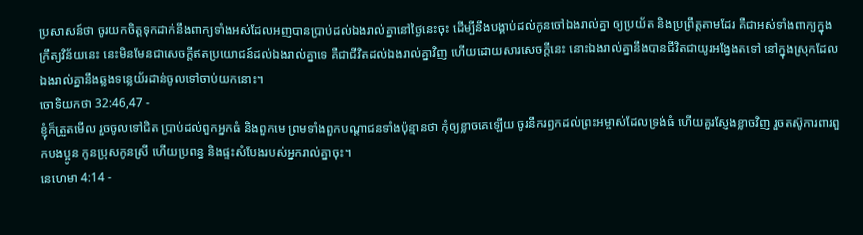ប្រសាសន៍ថា ចូរយកចិត្តទុកដាក់នឹងពាក្យទាំងអស់ដែលអញបានប្រាប់ដល់ឯងរាល់គ្នានៅថ្ងៃនេះចុះ ដើម្បីនឹងបង្គាប់ដល់កូនចៅឯងរាល់គ្នា ឲ្យប្រយ័ត និងប្រព្រឹត្តតាមដែរ គឺជាអស់ទាំងពាក្យក្នុងក្រឹត្យវិន័យនេះ នេះមិនមែនជាសេចក្ដីឥតប្រយោជន៍ដល់ឯងរាល់គ្នាទេ គឺជាជីវិតដល់ឯងរាល់គ្នាវិញ ហើយដោយសារសេចក្ដីនេះ នោះឯងរាល់គ្នានឹងបានជីវិតជាយូរអង្វែងតទៅ នៅក្នុងស្រុកដែលឯងរាល់គ្នានឹងឆ្លងទន្លេយ័រដាន់ចូលទៅចាប់យកនោះ។
ចោទិយកថា 32:46,47 -
ខ្ញុំក៏ត្រួតមើល រួចចូលទៅជិត ប្រាប់ដល់ពួកអ្នកធំ និងពួកមេ ព្រមទាំងពួកបណ្តាជនទាំងប៉ុន្មានថា កុំឲ្យខ្លាចគេឡើយ ចូរនឹករឭកដល់ព្រះអម្ចាស់ដែលទ្រង់ធំ ហើយគួរស្ញែងខ្លាចវិញ រួចតស៊ូការពារពួកបងប្អូន កូនប្រុសកូនស្រី ហើយប្រពន្ធ និងផ្ទះសំបែងរបស់អ្នករាល់គ្នាចុះ។
នេហេមា 4:14 -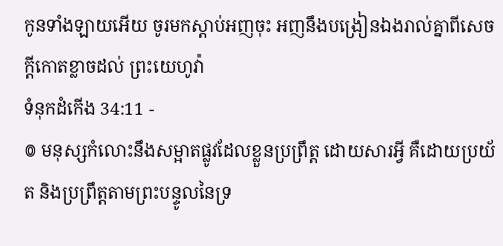កូនទាំងឡាយអើយ ចូរមកស្តាប់អញចុះ អញនឹងបង្រៀនឯងរាល់គ្នាពីសេចក្ដីកោតខ្លាចដល់ ព្រះយេហូវ៉ា
ទំនុកដំកើង 34:11 -
៙ មនុស្សកំលោះនឹងសម្អាតផ្លូវដែលខ្លួនប្រព្រឹត្ត ដោយសារអ្វី គឺដោយប្រយ័ត និងប្រព្រឹត្តតាមព្រះបន្ទូលនៃទ្រ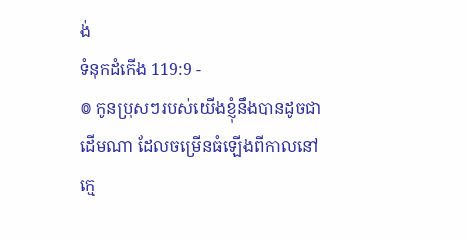ង់
ទំនុកដំកើង 119:9 -
៙ កូនប្រុសៗរបស់យើងខ្ញុំនឹងបានដូចជាដើមណា ដែលចម្រើនធំឡើងពីកាលនៅក្មេ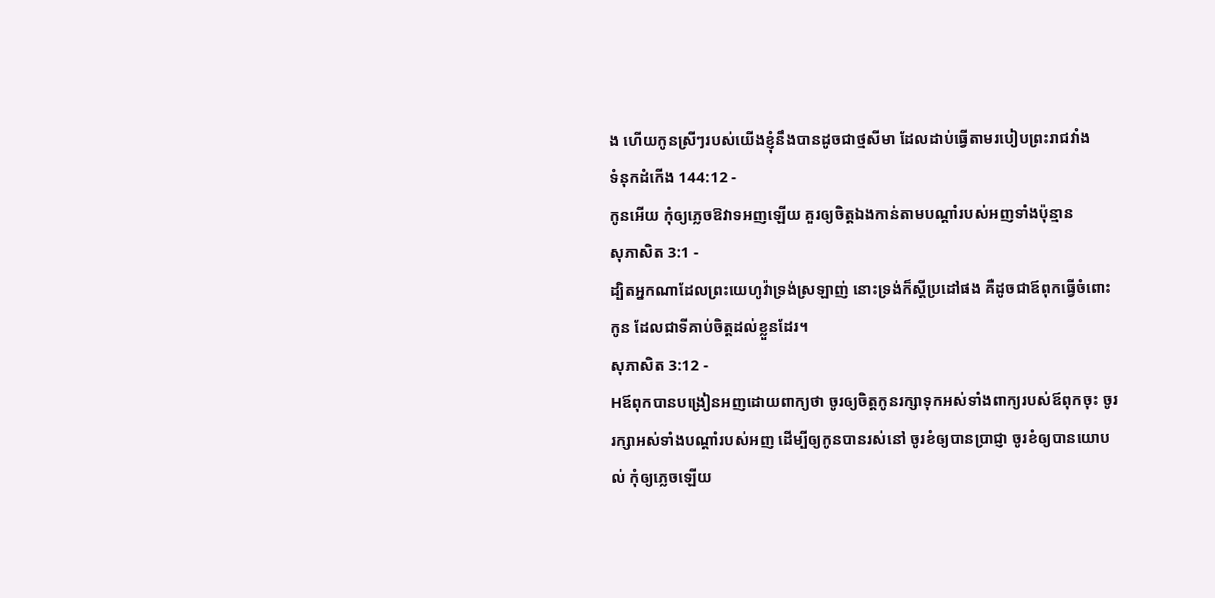ង ហើយកូនស្រីៗរបស់យើងខ្ញុំនឹងបានដូចជាថ្មសីមា ដែលដាប់ធ្វើតាមរបៀបព្រះរាជវាំង
ទំនុកដំកើង 144:12 -
កូនអើយ កុំឲ្យភ្លេចឱវាទអញឡើយ គួរឲ្យចិត្តឯងកាន់តាមបណ្តាំរបស់អញទាំងប៉ុន្មាន
សុភាសិត 3:1 -
ដ្បិតអ្នកណាដែលព្រះយេហូវ៉ាទ្រង់ស្រឡាញ់ នោះទ្រង់ក៏ស្តីប្រដៅផង គឺដូចជាឪពុកធ្វើចំពោះកូន ដែលជាទីគាប់ចិត្តដល់ខ្លួនដែរ។
សុភាសិត 3:12 -
Hឪពុកបានបង្រៀនអញដោយពាក្យថា ចូរឲ្យចិត្តកូនរក្សាទុកអស់ទាំងពាក្យរបស់ឪពុកចុះ ចូររក្សាអស់ទាំងបណ្តាំរបស់អញ ដើម្បីឲ្យកូនបានរស់នៅ ចូរខំឲ្យបានប្រាជ្ញា ចូរខំឲ្យបានយោបល់ កុំឲ្យភ្លេចឡើយ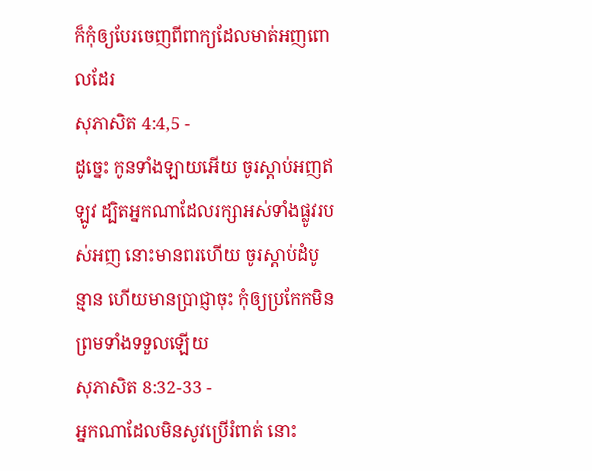ក៏កុំឲ្យបែរចេញពីពាក្យដែលមាត់អញពោលដែរ
សុភាសិត 4:4,5 -
ដូច្នេះ កូនទាំងឡាយអើយ ចូរស្តាប់អញឥឡូវ ដ្បិតអ្នកណាដែលរក្សាអស់ទាំងផ្លូវរបស់អញ នោះមានពរហើយ ចូរស្តាប់ដំបូន្មាន ហើយមានប្រាជ្ញាចុះ កុំឲ្យប្រកែកមិនព្រមទាំងទទួលឡើយ
សុភាសិត 8:32-33 -
អ្នកណាដែលមិនសូវប្រើរំពាត់ នោះ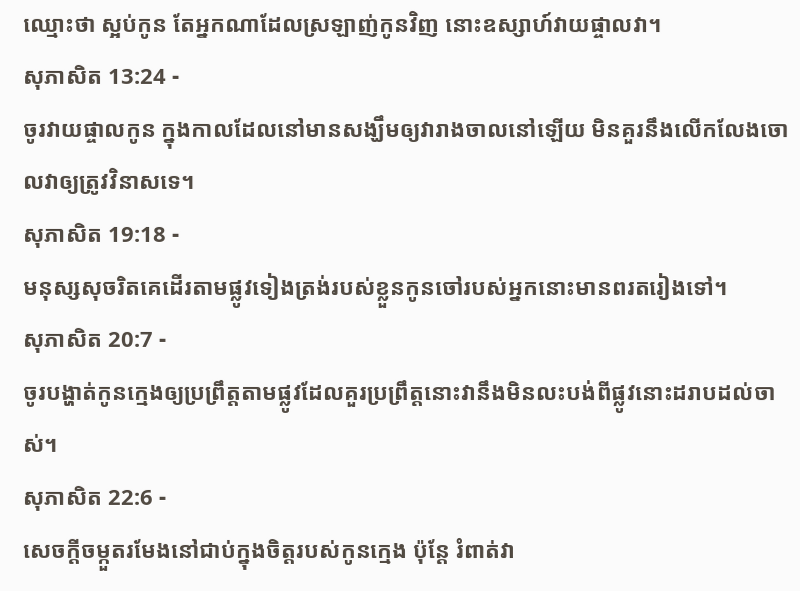ឈ្មោះថា ស្អប់កូន តែអ្នកណាដែលស្រឡាញ់កូនវិញ នោះឧស្សាហ៍វាយផ្ចាលវា។
សុភាសិត 13:24 -
ចូរវាយផ្ចាលកូន ក្នុងកាលដែលនៅមានសង្ឃឹមឲ្យវារាងចាលនៅឡើយ មិនគួរនឹងលើកលែងចោលវាឲ្យត្រូវវិនាសទេ។
សុភាសិត 19:18 -
មនុស្សសុចរិតគេដើរតាមផ្លូវទៀងត្រង់របស់ខ្លួនកូនចៅរបស់អ្នកនោះមានពរតរៀងទៅ។
សុភាសិត 20:7 -
ចូរបង្ហាត់កូនក្មេងឲ្យប្រព្រឹត្តតាមផ្លូវដែលគួរប្រព្រឹត្តនោះវានឹងមិនលះបង់ពីផ្លូវនោះដរាបដល់ចាស់។
សុភាសិត 22:6 -
សេចក្ដីចម្កួតរមែងនៅជាប់ក្នុងចិត្តរបស់កូនក្មេង ប៉ុន្តែ រំពាត់វា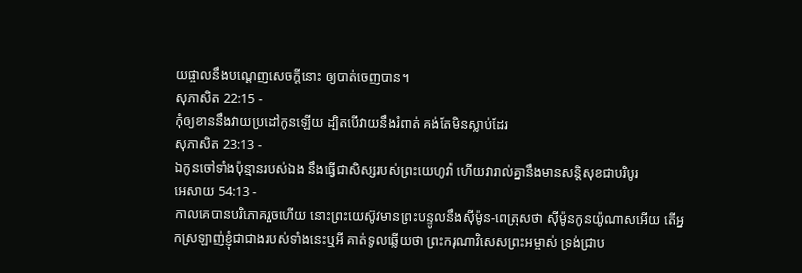យផ្ចាលនឹងបណ្តេញសេចក្ដីនោះ ឲ្យបាត់ចេញបាន។
សុភាសិត 22:15 -
កុំឲ្យខាននឹងវាយប្រដៅកូនឡើយ ដ្បិតបើវាយនឹងរំពាត់ គង់តែមិនស្លាប់ដែរ
សុភាសិត 23:13 -
ឯកូនចៅទាំងប៉ុន្មានរបស់ឯង នឹងធ្វើជាសិស្សរបស់ព្រះយេហូវ៉ា ហើយវារាល់គ្នានឹងមានសន្តិសុខជាបរិបូរ
អេសាយ 54:13 -
កាលគេបានបរិភោគរួចហើយ នោះព្រះយេស៊ូវមានព្រះបន្ទូលនឹងស៊ីម៉ូន-ពេត្រុសថា ស៊ីម៉ូនកូនយ៉ូណាសអើយ តើអ្នកស្រឡាញ់ខ្ញុំជាជាងរបស់ទាំងនេះឬអី គាត់ទូលឆ្លើយថា ព្រះករុណាវិសេសព្រះអម្ចាស់ ទ្រង់ជ្រាប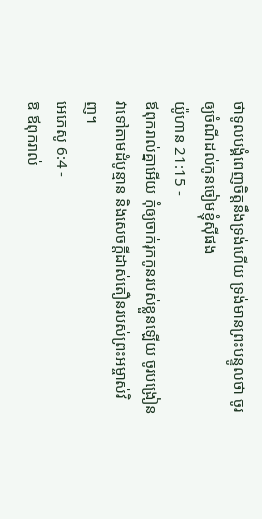ថាទូលបង្គំពេញចិត្តនឹងទ្រង់ហើយ ទ្រង់មានព្រះបន្ទូលថា ចូរឲ្យចំណីដល់កូនចៀមខ្ញុំស៊ីផង
យ៉ូហាន 21:15 -
ឪពុករាល់គ្នាអើយ កុំឲ្យចាក់រុកកូនរបស់ខ្លួនឡើយ ចូរបង្រៀនវាទៅតាមដំបូន្មាន និងសេចក្ដីដាស់តឿនរបស់ព្រះអម្ចាស់វិញ។
អេភេសូ 6:4 -
ឱ ឪពុករាល់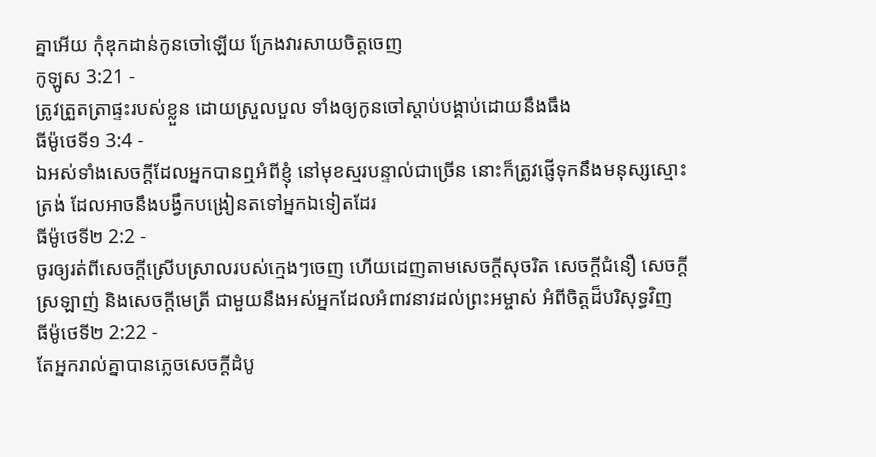គ្នាអើយ កុំឌុកដាន់កូនចៅឡើយ ក្រែងវារសាយចិត្តចេញ
កូឡូស 3:21 -
ត្រូវត្រួតត្រាផ្ទះរបស់ខ្លួន ដោយស្រួលបួល ទាំងឲ្យកូនចៅស្តាប់បង្គាប់ដោយនឹងធឹង
ធីម៉ូថេទី១ 3:4 -
ឯអស់ទាំងសេចក្ដីដែលអ្នកបានឮអំពីខ្ញុំ នៅមុខស្មរបន្ទាល់ជាច្រើន នោះក៏ត្រូវផ្ញើទុកនឹងមនុស្សស្មោះត្រង់ ដែលអាចនឹងបង្វឹកបង្រៀនតទៅអ្នកឯទៀតដែរ
ធីម៉ូថេទី២ 2:2 -
ចូរឲ្យរត់ពីសេចក្ដីស្រើបស្រាលរបស់ក្មេងៗចេញ ហើយដេញតាមសេចក្ដីសុចរិត សេចក្ដីជំនឿ សេចក្ដីស្រឡាញ់ និងសេចក្ដីមេត្រី ជាមួយនឹងអស់អ្នកដែលអំពាវនាវដល់ព្រះអម្ចាស់ អំពីចិត្តដ៏បរិសុទ្ធវិញ
ធីម៉ូថេទី២ 2:22 -
តែអ្នករាល់គ្នាបានភ្លេចសេចក្ដីដំបូ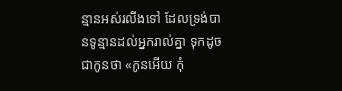ន្មានអស់រលីងទៅ ដែលទ្រង់បានទូន្មានដល់អ្នករាល់គ្នា ទុកដូចជាកូនថា «កូនអើយ កុំ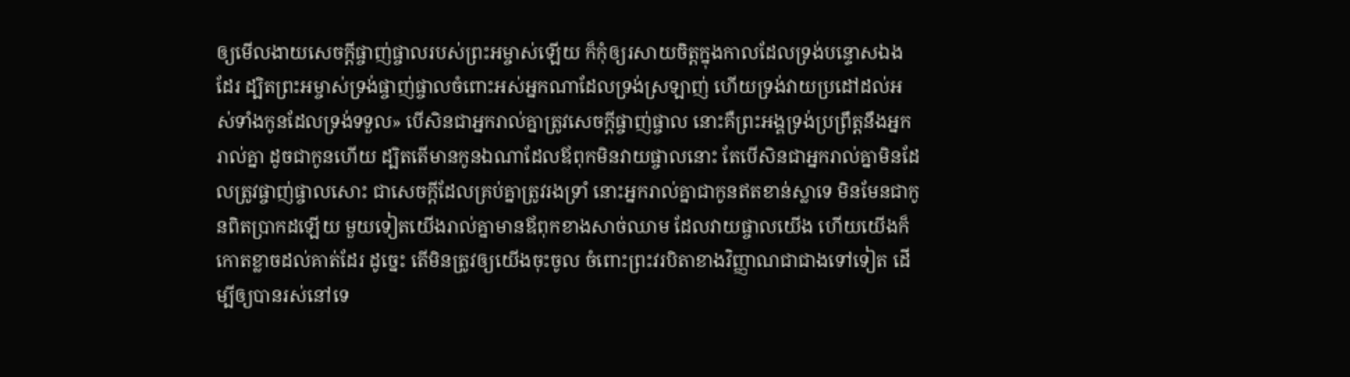ឲ្យមើលងាយសេចក្ដីផ្ចាញ់ផ្ចាលរបស់ព្រះអម្ចាស់ឡើយ ក៏កុំឲ្យរសាយចិត្តក្នុងកាលដែលទ្រង់បន្ទោសឯងដែរ ដ្បិតព្រះអម្ចាស់ទ្រង់ផ្ចាញ់ផ្ចាលចំពោះអស់អ្នកណាដែលទ្រង់ស្រឡាញ់ ហើយទ្រង់វាយប្រដៅដល់អស់ទាំងកូនដែលទ្រង់ទទួល» បើសិនជាអ្នករាល់គ្នាត្រូវសេចក្ដីផ្ចាញ់ផ្ចាល នោះគឺព្រះអង្គទ្រង់ប្រព្រឹត្តនឹងអ្នករាល់គ្នា ដូចជាកូនហើយ ដ្បិតតើមានកូនឯណាដែលឪពុកមិនវាយផ្ចាលនោះ តែបើសិនជាអ្នករាល់គ្នាមិនដែលត្រូវផ្ចាញ់ផ្ចាលសោះ ជាសេចក្ដីដែលគ្រប់គ្នាត្រូវរងទ្រាំ នោះអ្នករាល់គ្នាជាកូនឥតខាន់ស្លាទេ មិនមែនជាកូនពិតប្រាកដឡើយ មួយទៀតយើងរាល់គ្នាមានឪពុកខាងសាច់ឈាម ដែលវាយផ្ចាលយើង ហើយយើងក៏កោតខ្លាចដល់គាត់ដែរ ដូច្នេះ តើមិនត្រូវឲ្យយើងចុះចូល ចំពោះព្រះវរបិតាខាងវិញ្ញាណជាជាងទៅទៀត ដើម្បីឲ្យបានរស់នៅទេ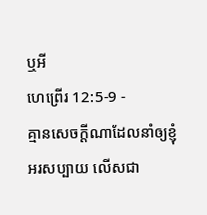ឬអី
ហេព្រើរ 12:5-9 -
គ្មានសេចក្ដីណាដែលនាំឲ្យខ្ញុំអរសប្បាយ លើសជា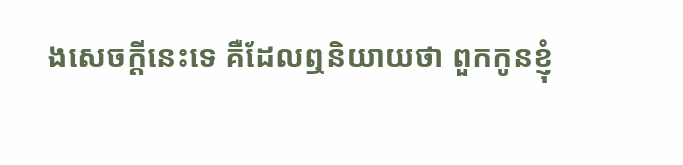ងសេចក្ដីនេះទេ គឺដែលឮនិយាយថា ពួកកូនខ្ញុំ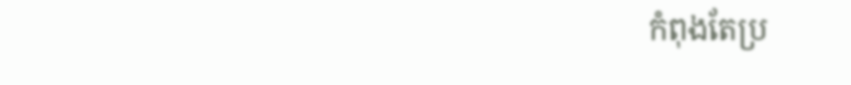កំពុងតែប្រ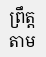ព្រឹត្តតាម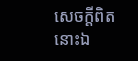សេចក្ដីពិតនោះឯ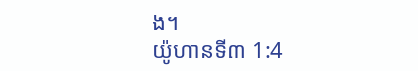ង។
យ៉ូហានទី៣ 1:4